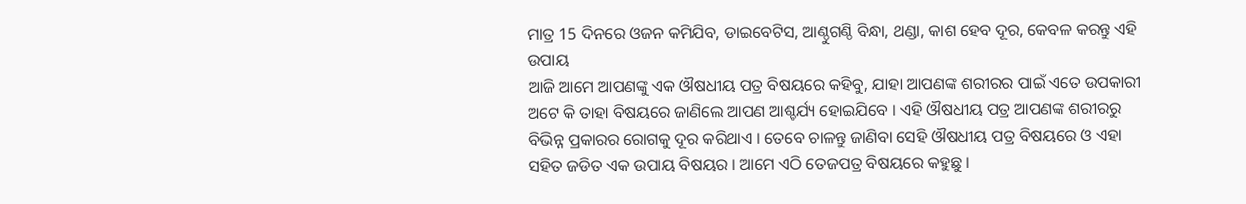ମାତ୍ର 15 ଦିନରେ ଓଜନ କମିଯିବ, ଡାଇବେଟିସ, ଆଣ୍ଠୁଗଣ୍ଠି ବିନ୍ଧା, ଥଣ୍ଡା, କାଶ ହେବ ଦୂର, କେବଳ କରନ୍ତୁ ଏହି ଉପାୟ
ଆଜି ଆମେ ଆପଣଙ୍କୁ ଏକ ଔଷଧୀୟ ପତ୍ର ବିଷୟରେ କହିବୁ, ଯାହା ଆପଣଙ୍କ ଶରୀରର ପାଇଁ ଏତେ ଉପକାରୀ ଅଟେ କି ତାହା ବିଷୟରେ ଜାଣିଲେ ଆପଣ ଆଶ୍ଚର୍ଯ୍ୟ ହୋଇଯିବେ । ଏହି ଔଷଧୀୟ ପତ୍ର ଆପଣଙ୍କ ଶରୀରରୁ ବିଭିନ୍ନ ପ୍ରକାରର ରୋଗକୁ ଦୂର କରିଥାଏ । ତେବେ ଚାଳନ୍ତୁ ଜାଣିବା ସେହି ଔଷଧୀୟ ପତ୍ର ବିଷୟରେ ଓ ଏହା ସହିତ ଜଡିତ ଏକ ଉପାୟ ବିଷୟର । ଆମେ ଏଠି ତେଜପତ୍ର ବିଷୟରେ କହୁଛୁ ।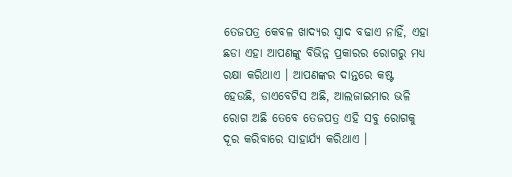ତେଜପତ୍ର କେବଳ ଖାଦ୍ୟର ସ୍ଵାଦ ବଢାଏ ନାହିଁ, ଏହା ଛଡା ଏହା ଆପଣଙ୍କୁ ବିଭିନ୍ନ ପ୍ରକାରର ରୋଗରୁ ମଧ୍ୟ ରକ୍ଷା କରିଥାଏ । ଆପଣଙ୍କର ଦାନ୍ତରେ କଷ୍ଟ ହେଉଛି, ଡାଏବେଟିସ ଅଛି, ଆଲଜାଇମାର ଭଳି ରୋଗ ଅଛି ତେବେ ତେଜପତ୍ର ଏହି ସବୁ ରୋଗକୁ ଦୂର କରିବାରେ ସାହାର୍ଯ୍ୟ କରିଥାଏ ।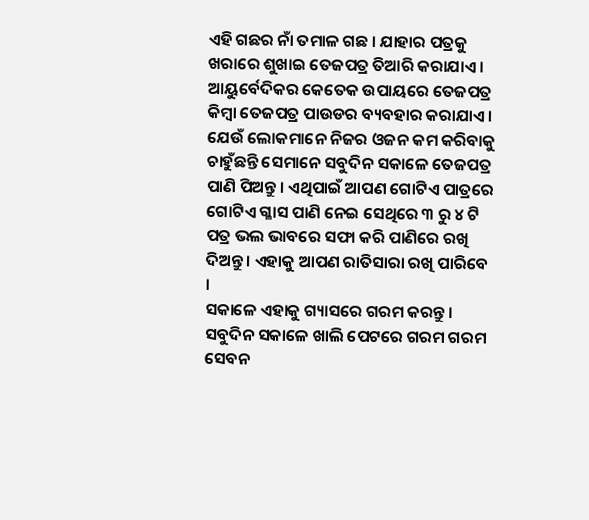ଏହି ଗଛର ନାଁ ତମାଳ ଗଛ । ଯାହାର ପତ୍ରକୁ ଖରାରେ ଶୁଖାଇ ତେଜପତ୍ର ତିଆରି କରାଯାଏ । ଆୟୁର୍ବେଦିକର କେତେକ ଉପାୟରେ ତେଜପତ୍ର କିମ୍ବା ତେଜପତ୍ର ପାଉଡର ବ୍ୟବହାର କରାଯାଏ । ଯେଉଁ ଲୋକମାନେ ନିଜର ଓଜନ କମ କରିବାକୁ ଚାହୁଁଛନ୍ତି ସେମାନେ ସବୁଦିନ ସକାଳେ ତେଜପତ୍ର ପାଣି ପିଅନ୍ତୁ । ଏଥିପାଇଁ ଆପଣ ଗୋଟିଏ ପାତ୍ରରେ ଗୋଟିଏ ଗ୍ଳାସ ପାଣି ନେଇ ସେଥିରେ ୩ ରୁ ୪ ଟି ପତ୍ର ଭଲ ଭାବରେ ସଫା କରି ପାଣିରେ ରଖି ଦିଅନ୍ତୁ । ଏହାକୁ ଆପଣ ରାତିସାରା ରଖି ପାରିବେ ।
ସକାଳେ ଏହାକୁ ଗ୍ୟାସରେ ଗରମ କରନ୍ତୁ । ସବୁଦିନ ସକାଳେ ଖାଲି ପେଟରେ ଗରମ ଗରମ ସେବନ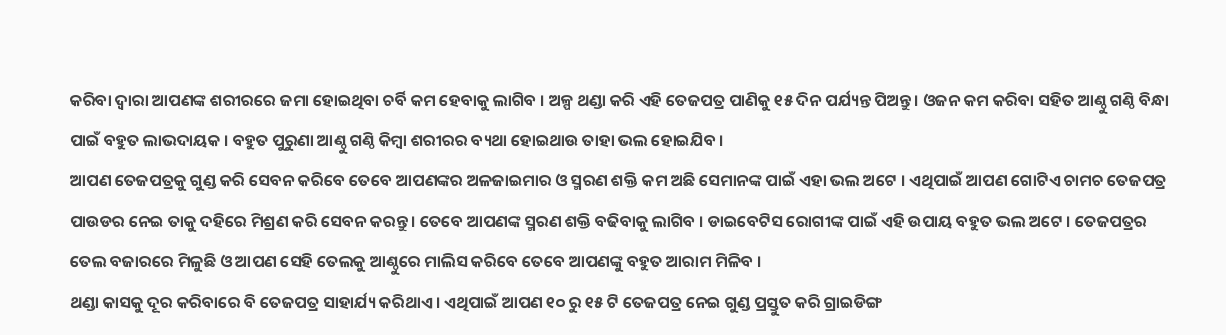କରିବା ଦ୍ଵାରା ଆପଣଙ୍କ ଶରୀରରେ ଜମା ହୋଇଥିବା ଚର୍ବି କମ ହେବାକୁ ଲାଗିବ । ଅଳ୍ପ ଥଣ୍ଡା କରି ଏହି ତେଜପତ୍ର ପାଣିକୁ ୧୫ ଦିନ ପର୍ଯ୍ୟନ୍ତ ପିଅନ୍ତୁ । ଓଜନ କମ କରିବା ସହିତ ଆଣ୍ଠୁ ଗଣ୍ଠି ବିନ୍ଧା ପାଇଁ ବହୁତ ଲାଭଦାୟକ । ବହୁତ ପୁରୁଣା ଆଣ୍ଠୁ ଗଣ୍ଠି କିମ୍ବା ଶରୀରର ବ୍ୟଥା ହୋଇଥାଉ ତାହା ଭଲ ହୋଇଯିବ ।
ଆପଣ ତେଜପତ୍ରକୁ ଗୁଣ୍ଡ କରି ସେବନ କରିବେ ତେବେ ଆପଣଙ୍କର ଅଳଜାଇମାର ଓ ସ୍ମରଣ ଶକ୍ତି କମ ଅଛି ସେମାନଙ୍କ ପାଇଁ ଏହା ଭଲ ଅଟେ । ଏଥିପାଇଁ ଆପଣ ଗୋଟିଏ ଚାମଚ ତେଜପତ୍ର ପାଉଡର ନେଇ ତାକୁ ଦହିରେ ମିଶ୍ରଣ କରି ସେବନ କରନ୍ତୁ । ତେବେ ଆପଣଙ୍କ ସ୍ମରଣ ଶକ୍ତି ବଢିବାକୁ ଲାଗିବ । ଡାଇବେଟିସ ରୋଗୀଙ୍କ ପାଇଁ ଏହି ଉପାୟ ବହୁତ ଭଲ ଅଟେ । ତେଜପତ୍ରର ତେଲ ବଜାରରେ ମିଳୁଛି ଓ ଆପଣ ସେହି ତେଲକୁ ଆଣ୍ଠୁରେ ମାଲିସ କରିବେ ତେବେ ଆପଣଙ୍କୁ ବହୁତ ଆରାମ ମିଳିବ ।
ଥଣ୍ଡା କାସକୁ ଦୂର କରିବାରେ ବି ତେଜପତ୍ର ସାହାର୍ଯ୍ୟ କରିଥାଏ । ଏଥିପାଇଁ ଆପଣ ୧୦ ରୁ ୧୫ ଟି ତେଜପତ୍ର ନେଇ ଗୁଣ୍ଡ ପ୍ରସ୍ତୁତ କରି ଗ୍ରାଇଡିଙ୍ଗ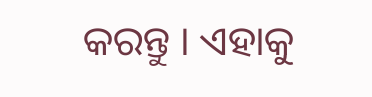କରନ୍ତୁ । ଏହାକୁ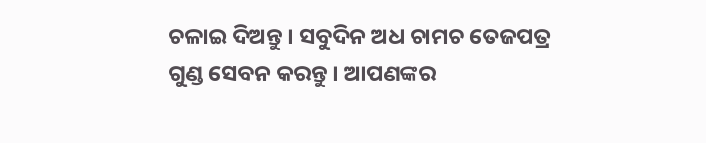ଚଳାଇ ଦିଅନ୍ତୁ । ସବୁଦିନ ଅଧ ଚାମଚ ତେଜପତ୍ର ଗୁଣ୍ଡ ସେବନ କରନ୍ତୁ । ଆପଣଙ୍କର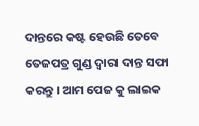ଦାନ୍ତରେ କଷ୍ଟ ହେଉଛି ତେବେ ତେଜପତ୍ର ଗୁଣ୍ଡ ଦ୍ଵାରା ଦାନ୍ତ ସଫା କରନ୍ତୁ । ଆମ ପେଜ କୁ ଲାଇକ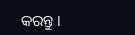କରନ୍ତୁ ।